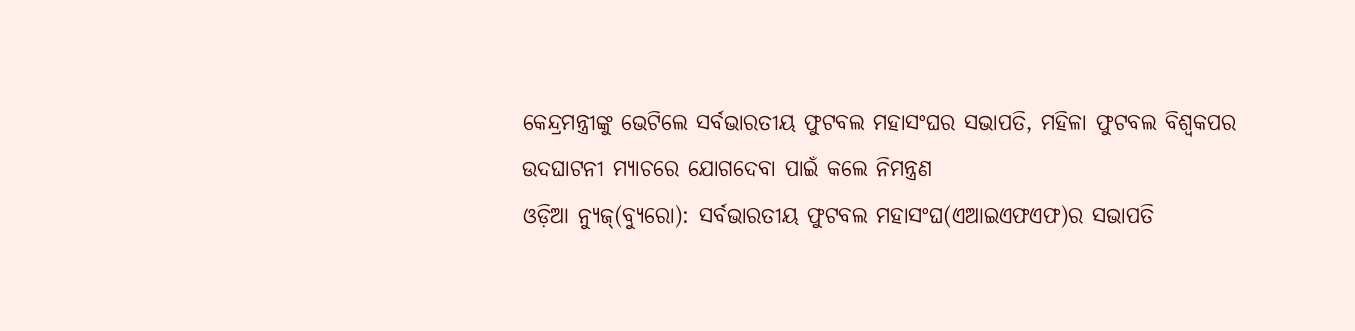କେନ୍ଦ୍ରମନ୍ତ୍ରୀଙ୍କୁ ଭେଟିଲେ ସର୍ବଭାରତୀୟ ଫୁଟବଲ ମହାସଂଘର ସଭାପତି, ମହିଳା ଫୁଟବଲ ବିଶ୍ୱକପର ଉଦଘାଟନୀ ମ୍ୟାଚରେ ଯୋଗଦେବା ପାଇଁ କଲେ ନିମନ୍ତ୍ରଣ
ଓଡ଼ିଆ ନ୍ୟୁଜ୍(ବ୍ୟୁରୋ): ସର୍ବଭାରତୀୟ ଫୁଟବଲ ମହାସଂଘ(ଏଆଇଏଫଏଫ)ର ସଭାପତି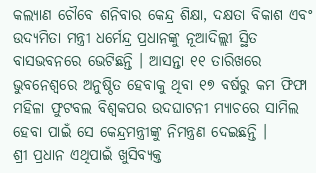କଲ୍ୟାଣ ଚୌବେ ଶନିବାର କେନ୍ଦ୍ର ଶିକ୍ଷା, ଦକ୍ଷତା ବିକାଶ ଏବଂ ଉଦ୍ୟମିତା ମନ୍ତ୍ରୀ ଧର୍ମେନ୍ଦ୍ର ପ୍ରଧାନଙ୍କୁ ନୂଆଦିଲ୍ଲୀ ସ୍ଥିତ ବାସଭବନରେ ଭେଟିଛନ୍ତି । ଆସନ୍ତା ୧୧ ତାରିଖରେ ଭୁବନେଶ୍ୱରେ ଅନୁଷ୍ଠିତ ହେବାକୁ ଥିବା ୧୭ ବର୍ଷରୁ କମ ଫିଫା ମହିଳା ଫୁଟବଲ ବିଶ୍ୱକପର ଉଦଘାଟନୀ ମ୍ୟାଚରେ ସାମିଲ ହେବା ପାଇଁ ସେ କେନ୍ଦ୍ରମନ୍ତ୍ରୀଙ୍କୁ ନିମନ୍ତ୍ରଣ ଦେଇଛନ୍ତି ।
ଶ୍ରୀ ପ୍ରଧାନ ଏଥିପାଇଁ ଖୁସିବ୍ୟକ୍ତ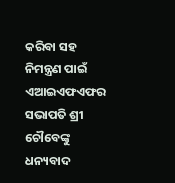କରିବା ସହ ନିମନ୍ତ୍ରଣ ପାଇଁ ଏଆଇଏଫଏଫର ସଭାପତି ଶ୍ରୀ ଚୌବେଙ୍କୁ ଧନ୍ୟବାଦ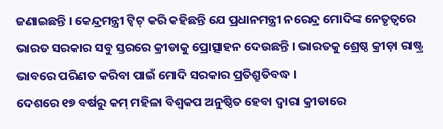ଜଣାଇଛନ୍ତି । କେନ୍ଦ୍ରମନ୍ତ୍ରୀ ଟ୍ୱିଟ୍ କରି କହିଛନ୍ତି ଯେ ପ୍ରଧାନମନ୍ତ୍ରୀ ନରେନ୍ଦ୍ର ମୋଦିଙ୍କ ନେତୃତ୍ୱରେ ଭାରତ ସରକାର ସବୁ ସ୍ତରରେ କ୍ରୀଡାକୁ ପ୍ରୋତ୍ସାହନ ଦେଉଛନ୍ତି । ଭାରତକୁ ଶ୍ରେଷ୍ଠ କ୍ରୀଡ଼ା ରାଷ୍ଟ୍ର ଭାବରେ ପରିଣତ କରିବା ପାଇଁ ମୋଦି ସରକାର ପ୍ରତିଶ୍ରୁତିବଦ୍ଧ ।
ଦେଶରେ ୧୭ ବର୍ଷରୁ କମ୍ ମହିଳା ବିଶ୍ୱକପ ଅନୁଷ୍ଠିତ ହେବା ଦ୍ୱାରା କ୍ରୀଡାରେ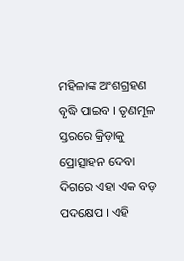ମହିଳାଙ୍କ ଅଂଶଗ୍ରହଣ ବୃଦ୍ଧି ପାଇବ । ତୃଣମୂଳ ସ୍ତରରେ କ୍ରିଡ଼ାକୁ ପ୍ରୋତ୍ସାହନ ଦେବା ଦିଗରେ ଏହା ଏକ ବଡ଼ ପଦକ୍ଷେପ । ଏହି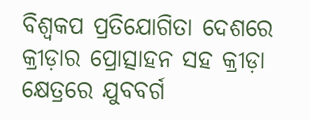ବିଶ୍ୱକପ ପ୍ରତିଯୋଗିତା ଦେଶରେ କ୍ରୀଡ଼ାର ପ୍ରୋତ୍ସାହନ ସହ କ୍ରୀଡ଼ା କ୍ଷେତ୍ରରେ ଯୁବବର୍ଗ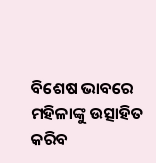ବିଶେଷ ଭାବରେ ମହିଳାଙ୍କୁ ଉତ୍ସାହିତ କରିବ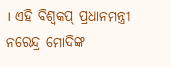। ଏହି ବିଶ୍ୱକପ୍ ପ୍ରଧାନମନ୍ତ୍ରୀ ନରେନ୍ଦ୍ର ମୋଦିଙ୍କ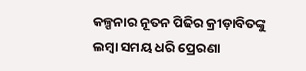କଳ୍ପନାର ନୂତନ ପିଢିର କ୍ରୀଡ଼ାବିତଙ୍କୁ ଲମ୍ବା ସମୟ ଧରି ପ୍ରେରଣା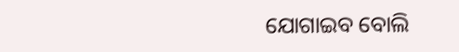ଯୋଗାଇବ ବୋଲି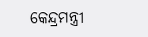କେନ୍ଦ୍ରମନ୍ତ୍ରୀ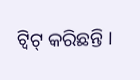ଟ୍ୱିଟ୍ କରିଛନ୍ତି ।